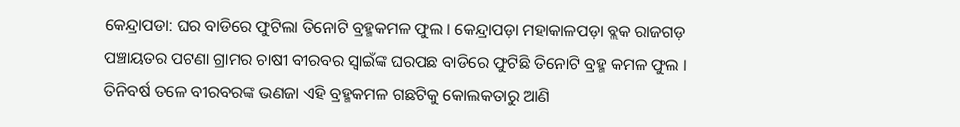କେନ୍ଦ୍ରାପଡା: ଘର ବାଡିରେ ଫୁଟିଲା ତିନୋଟି ବ୍ରହ୍ମକମଳ ଫୁଲ । କେନ୍ଦ୍ରାପଡ଼ା ମହାକାଳପଡ଼ା ବ୍ଲକ ରାଜଗଡ଼ ପଞ୍ଚାୟତର ପଟଣା ଗ୍ରାମର ଚାଷୀ ବୀରବର ସ୍ବାଇଁଙ୍କ ଘରପଛ ବାଡିରେ ଫୁଟିଛି ତିନୋଟି ବ୍ରହ୍ମ କମଳ ଫୁଲ । ତିନିବର୍ଷ ତଳେ ବୀରବରଙ୍କ ଭଣଜା ଏହି ବ୍ରହ୍ମକମଳ ଗଛଟିକୁ କୋଲକତାରୁ ଆଣି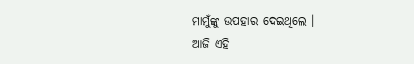ମାମୁଁଙ୍କୁ ଉପହାର ଦେଇଥିଲେ ।
ଆଜି ଏହି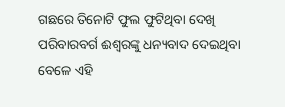ଗଛରେ ତିନୋଟି ଫୁଲ ଫୁଟିଥିବା ଦେଖି ପରିବାରବର୍ଗ ଈଶ୍ୱରଙ୍କୁ ଧନ୍ୟବାଦ ଦେଇଥିବା ବେଳେ ଏହି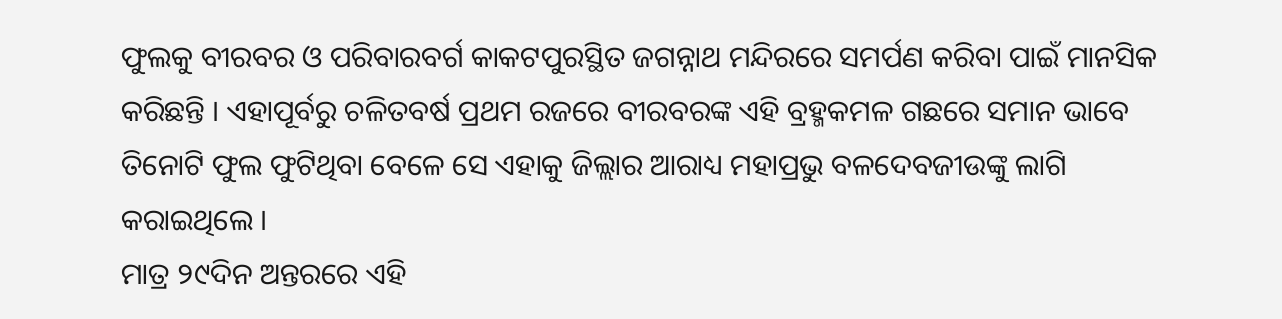ଫୁଲକୁ ବୀରବର ଓ ପରିବାରବର୍ଗ କାକଟପୁରସ୍ଥିତ ଜଗନ୍ନାଥ ମନ୍ଦିରରେ ସମର୍ପଣ କରିବା ପାଇଁ ମାନସିକ କରିଛନ୍ତି । ଏହାପୂର୍ବରୁ ଚଳିତବର୍ଷ ପ୍ରଥମ ରଜରେ ବୀରବରଙ୍କ ଏହି ବ୍ରହ୍ମକମଳ ଗଛରେ ସମାନ ଭାବେ ତିନୋଟି ଫୁଲ ଫୁଟିଥିବା ବେଳେ ସେ ଏହାକୁ ଜିଲ୍ଲାର ଆରାଧ୍ୟ ମହାପ୍ରଭୁ ବଳଦେବଜୀଉଙ୍କୁ ଲାଗି କରାଇଥିଲେ ।
ମାତ୍ର ୨୯ଦିନ ଅନ୍ତରରେ ଏହି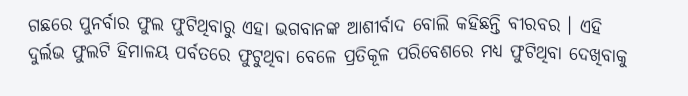ଗଛରେ ପୁନର୍ବାର ଫୁଲ ଫୁଟିଥିବାରୁ ଏହା ଭଗବାନଙ୍କ ଆଶୀର୍ବାଦ ବୋଲି କହିଛନ୍ତି ବୀରବର । ଏହି ଦୁର୍ଲଭ ଫୁଲଟି ହିମାଳୟ ପର୍ବତରେ ଫୁଟୁଥିବା ବେଳେ ପ୍ରତିକୂଳ ପରିବେଶରେ ମଧ୍ୟ ଫୁଟିଥିବା ଦେଖିବାକୁ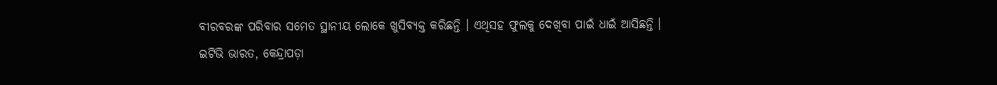ବୀରବରଙ୍କ ପରିବାର ସମେତ ସ୍ଥାନୀୟ ଲୋକେ ଖୁସିବ୍ୟକ୍ତ କରିଛନ୍ତି । ଏଥିସହ ଫୁଲକୁ ଦେଖିବା ପାଇଁ ଧାଇଁ ଆସିଛନ୍ତି ।
ଇଟିଭି ଭାରତ, କେନ୍ଦ୍ରାପଡ଼ା